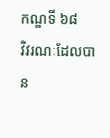កណ្ឌទី ៦៨
វិវរណៈដែលបាន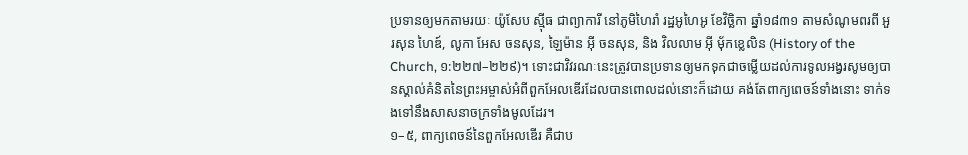ប្រទានឲ្យមកតាមរយៈ យ៉ូសែប ស៊្មីធ ជាព្យាការី នៅភូមិហៃរាំ រដ្ឋអូហៃអូ ខែវិច្ឆិកា ឆ្នាំ១៨៣១ តាមសំណូមពរពី អួរសុន ហៃឌ៍, លូកា អែស ចនសុន, ឡៃម៉ាន អ៊ី ចនសុន, និង វិលលាម អ៊ី ម៉័កខ្លេលិន (History of the Church, ១:២២៧–២២៩)។ ទោះជាវិវរណៈនេះត្រូវបានប្រទានឲ្យមកទុកជាចម្លើយដល់ការទូលអង្វរសូមឲ្យបានស្គាល់គំនិតនៃព្រះអម្ចាស់អំពីពួកអែលឌើរដែលបានពោលដល់នោះក៏ដោយ គង់តែពាក្យពេចន៍ទាំងនោះ ទាក់ទងទៅនឹងសាសនាចក្រទាំងមូលដែរ។
១–៥, ពាក្យពេចន៍នៃពួកអែលឌើរ គឺជាប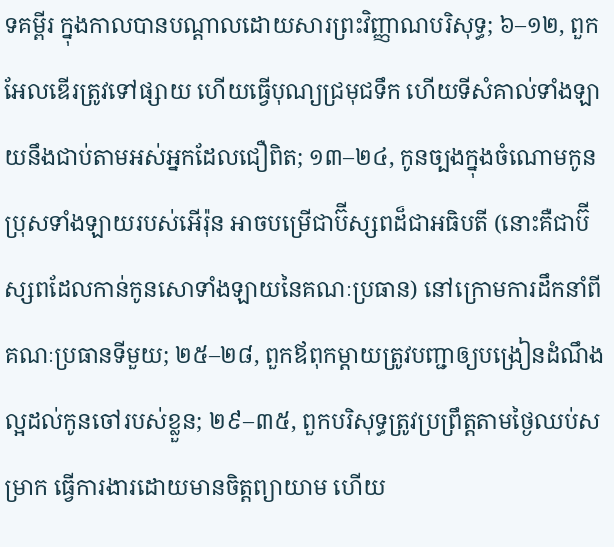ទគម្ពីរ ក្នុងកាលបានបណ្ដាលដោយសារព្រះវិញ្ញាណបរិសុទ្ធ; ៦–១២, ពួកអែលឌើរត្រូវទៅផ្សាយ ហើយធ្វើបុណ្យជ្រមុជទឹក ហើយទីសំគាល់ទាំងឡាយនឹងជាប់តាមអស់អ្នកដែលជឿពិត; ១៣–២៤, កូនច្បងក្នុងចំណោមកូនប្រុសទាំងឡាយរបស់អើរ៉ុន អាចបម្រើជាប៊ីស្សពដ៏ជាអធិបតី (នោះគឺជាប៊ីស្សពដែលកាន់កូនសោទាំងឡាយនៃគណៈប្រធាន) នៅក្រោមការដឹកនាំពីគណៈប្រធានទីមួយ; ២៥–២៨, ពួកឪពុកម្ដាយត្រូវបញ្ជាឲ្យបង្រៀនដំណឹងល្អដល់កូនចៅរបស់ខ្លួន; ២៩–៣៥, ពួកបរិសុទ្ធត្រូវប្រព្រឹត្តតាមថ្ងៃឈប់សម្រាក ធ្វើការងារដោយមានចិត្តព្យាយាម ហើយ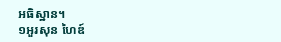អធិស្ឋាន។
១អួរសុន ហៃឌ៍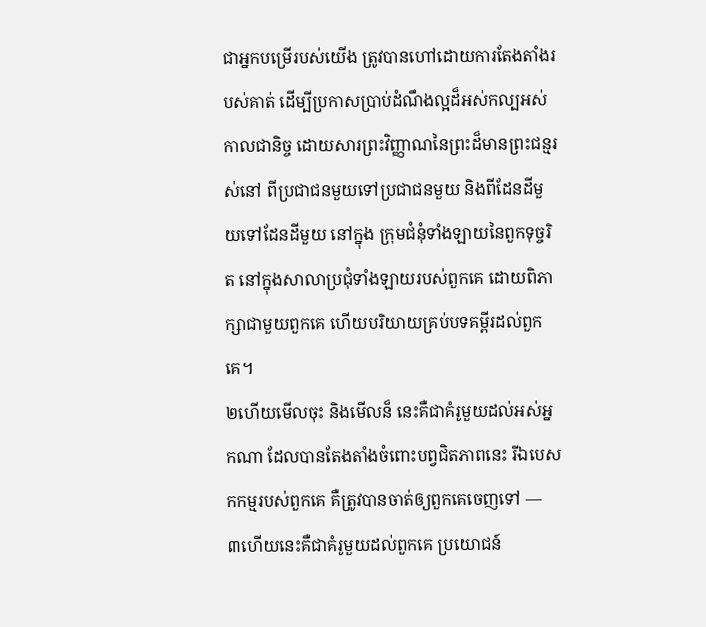ជាអ្នកបម្រើរបស់យើង ត្រូវបានហៅដោយការតែងតាំងរបស់គាត់ ដើម្បីប្រកាសប្រាប់ដំណឹងល្អដ៏អស់កល្បអស់កាលជានិច្ច ដោយសារព្រះវិញ្ញាណនៃព្រះដ៏មានព្រះជន្មរស់នៅ ពីប្រជាជនមួយទៅប្រជាជនមួយ និងពីដែនដីមួយទៅដែនដីមួយ នៅក្នុង ក្រុមជំនុំទាំងឡាយនៃពួកទុច្ចរិត នៅក្នុងសាលាប្រជុំទាំងឡាយរបស់ពួកគេ ដោយពិភាក្សាជាមួយពួកគេ ហើយបរិយាយគ្រប់បទគម្ពីរដល់ពួកគេ។
២ហើយមើលចុះ និងមើលន៏ នេះគឺជាគំរូមួយដល់អស់អ្នកណា ដែលបានតែងតាំងចំពោះបព្វជិតភាពនេះ រីឯបេសកកម្មរបស់ពួកគេ គឺត្រូវបានចាត់ឲ្យពួកគេចេញទៅ —
៣ហើយនេះគឺជាគំរូមួយដល់ពួកគេ ប្រយោជន៍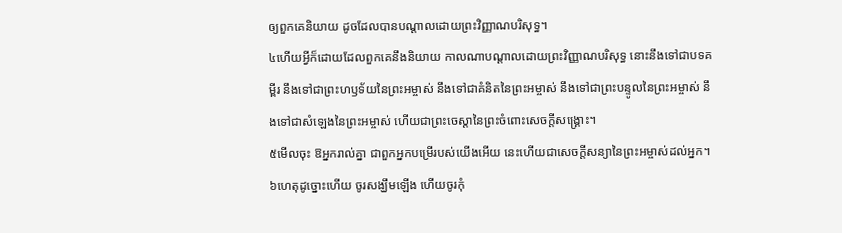ឲ្យពួកគេនិយាយ ដូចដែលបានបណ្ដាលដោយព្រះវិញ្ញាណបរិសុទ្ធ។
៤ហើយអ្វីក៏ដោយដែលពួកគេនឹងនិយាយ កាលណាបណ្ដាលដោយព្រះវិញ្ញាណបរិសុទ្ធ នោះនឹងទៅជាបទគម្ពីរ នឹងទៅជាព្រះហឫទ័យនៃព្រះអម្ចាស់ នឹងទៅជាគំនិតនៃព្រះអម្ចាស់ នឹងទៅជាព្រះបន្ទូលនៃព្រះអម្ចាស់ នឹងទៅជាសំឡេងនៃព្រះអម្ចាស់ ហើយជាព្រះចេស្ដានៃព្រះចំពោះសេចក្ដីសង្គ្រោះ។
៥មើលចុះ ឱអ្នករាល់គ្នា ជាពួកអ្នកបម្រើរបស់យើងអើយ នេះហើយជាសេចក្ដីសន្យានៃព្រះអម្ចាស់ដល់អ្នក។
៦ហេតុដូច្នោះហើយ ចូរសង្ឃឹមឡើង ហើយចូរកុំ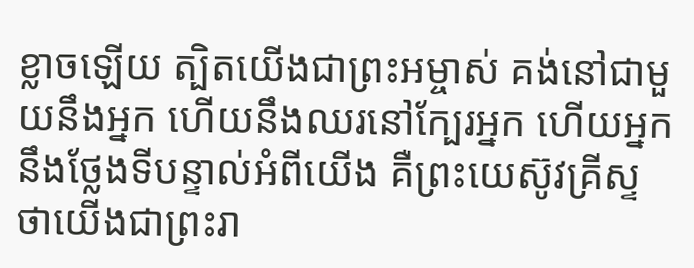ខ្លាចឡើយ ត្បិតយើងជាព្រះអម្ចាស់ គង់នៅជាមួយនឹងអ្នក ហើយនឹងឈរនៅក្បែរអ្នក ហើយអ្នកនឹងថ្លែងទីបន្ទាល់អំពីយើង គឺព្រះយេស៊ូវគ្រីស្ទ ថាយើងជាព្រះរា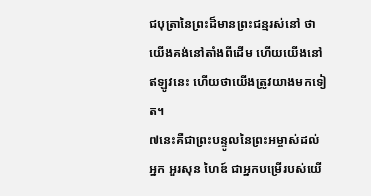ជបុត្រានៃព្រះដ៏មានព្រះជន្មរស់នៅ ថាយើងគង់នៅតាំងពីដើម ហើយយើងនៅឥឡូវនេះ ហើយថាយើងត្រូវយាងមកទៀត។
៧នេះគឺជាព្រះបន្ទូលនៃព្រះអម្ចាស់ដល់អ្នក អួរសុន ហៃឌ៍ ជាអ្នកបម្រើរបស់យើ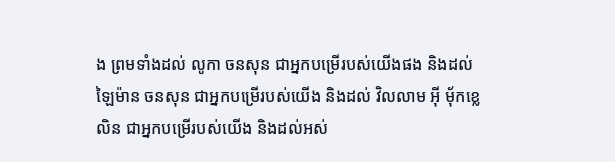ង ព្រមទាំងដល់ លូកា ចនសុន ជាអ្នកបម្រើរបស់យើងផង និងដល់ ឡៃម៉ាន ចនសុន ជាអ្នកបម្រើរបស់យើង និងដល់ វិលលាម អ៊ី ម៉័កខ្លេលិន ជាអ្នកបម្រើរបស់យើង និងដល់អស់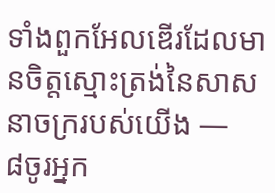ទាំងពួកអែលឌើរដែលមានចិត្តស្មោះត្រង់នៃសាសនាចក្ររបស់យើង —
៨ចូរអ្នក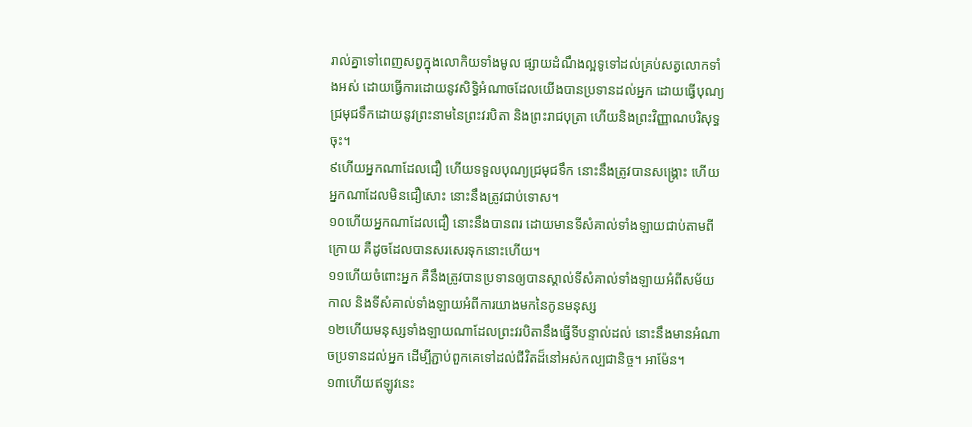រាល់គ្នាទៅពេញសព្វក្នុងលោកិយទាំងមូល ផ្សាយដំណឹងល្អទូទៅដល់គ្រប់សត្វលោកទាំងអស់ ដោយធ្វើការដោយនូវសិទ្ធិអំណាចដែលយើងបានប្រទានដល់អ្នក ដោយធ្វើបុណ្យជ្រមុជទឹកដោយនូវព្រះនាមនៃព្រះវរបិតា និងព្រះរាជបុត្រា ហើយនិងព្រះវិញ្ញាណបរិសុទ្ធចុះ។
៩ហើយអ្នកណាដែលជឿ ហើយទទួលបុណ្យជ្រមុជទឹក នោះនឹងត្រូវបានសង្គ្រោះ ហើយអ្នកណាដែលមិនជឿសោះ នោះនឹងត្រូវជាប់ទោស។
១០ហើយអ្នកណាដែលជឿ នោះនឹងបានពរ ដោយមានទីសំគាល់ទាំងឡាយជាប់តាមពីក្រោយ គឺដូចដែលបានសរសេរទុកនោះហើយ។
១១ហើយចំពោះអ្នក គឺនឹងត្រូវបានប្រទានឲ្យបានស្គាល់ទីសំគាល់ទាំងឡាយអំពីសម័យកាល និងទីសំគាល់ទាំងឡាយអំពីការយាងមកនៃកូនមនុស្ស
១២ហើយមនុស្សទាំងឡាយណាដែលព្រះវរបិតានឹងធ្វើទីបន្ទាល់ដល់ នោះនឹងមានអំណាចប្រទានដល់អ្នក ដើម្បីភ្ជាប់ពួកគេទៅដល់ជីវិតដ៏នៅអស់កល្បជានិច្ច។ អាម៉ែន។
១៣ហើយឥឡូវនេះ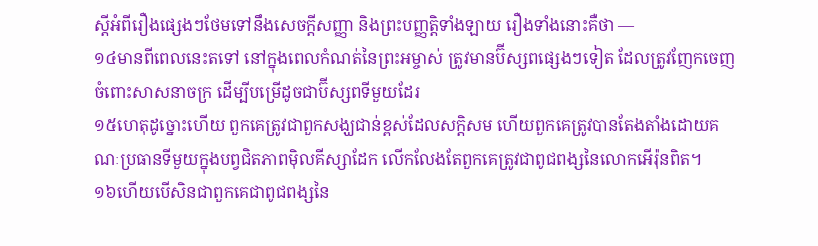ស្ដីអំពីរឿងផ្សេងៗថែមទៅនឹងសេចក្ដីសញ្ញា និងព្រះបញ្ញត្តិទាំងឡាយ រឿងទាំងនោះគឺថា —
១៤មានពីពេលនេះតទៅ នៅក្នុងពេលកំណត់នៃព្រះអម្ចាស់ ត្រូវមានប៊ីស្សពផ្សេងៗទៀត ដែលត្រូវញែកចេញចំពោះសាសនាចក្រ ដើម្បីបម្រើដូចជាប៊ីស្សពទីមួយដែរ
១៥ហេតុដូច្នោះហើយ ពួកគេត្រូវជាពួកសង្ឃជាន់ខ្ពស់ដែលសក្ដិសម ហើយពួកគេត្រូវបានតែងតាំងដោយគណៈប្រធានទីមួយក្នុងបព្វជិតភាពម៉ិលគីស្សាដែក លើកលែងតែពួកគេត្រូវជាពូជពង្សនៃលោកអើរ៉ុនពិត។
១៦ហើយបើសិនជាពួកគេជាពូជពង្សនៃ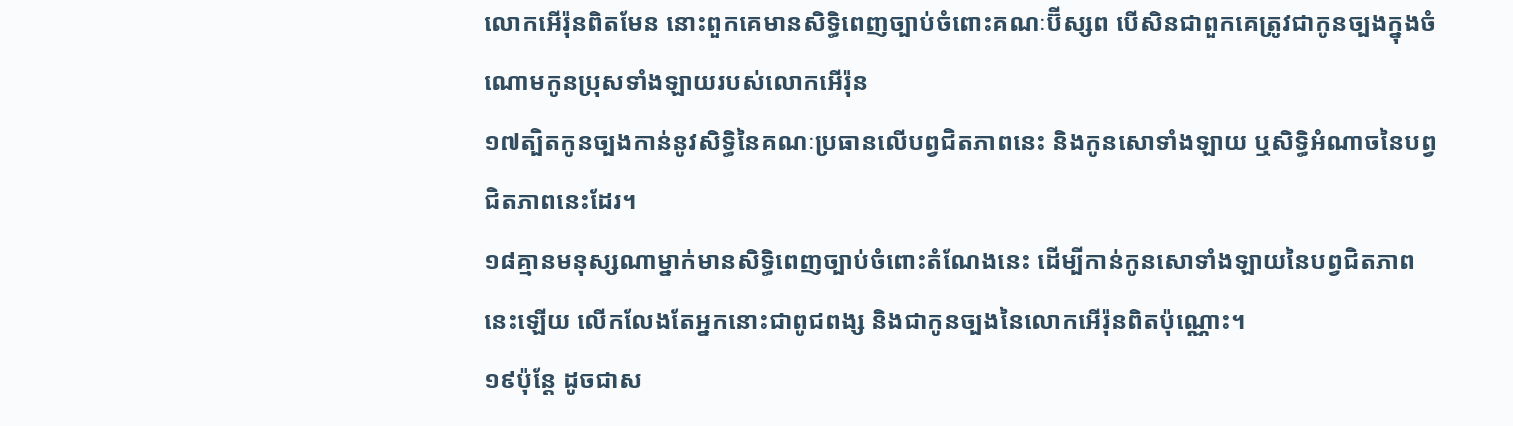លោកអើរ៉ុនពិតមែន នោះពួកគេមានសិទ្ធិពេញច្បាប់ចំពោះគណៈប៊ីស្សព បើសិនជាពួកគេត្រូវជាកូនច្បងក្នុងចំណោមកូនប្រុសទាំងឡាយរបស់លោកអើរ៉ុន
១៧ត្បិតកូនច្បងកាន់នូវសិទ្ធិនៃគណៈប្រធានលើបព្វជិតភាពនេះ និងកូនសោទាំងឡាយ ឬសិទ្ធិអំណាចនៃបព្វជិតភាពនេះដែរ។
១៨គ្មានមនុស្សណាម្នាក់មានសិទ្ធិពេញច្បាប់ចំពោះតំណែងនេះ ដើម្បីកាន់កូនសោទាំងឡាយនៃបព្វជិតភាពនេះឡើយ លើកលែងតែអ្នកនោះជាពូជពង្ស និងជាកូនច្បងនៃលោកអើរ៉ុនពិតប៉ុណ្ណោះ។
១៩ប៉ុន្តែ ដូចជាស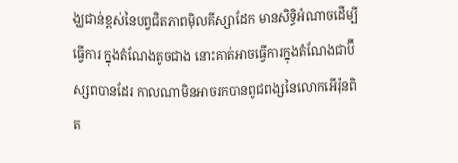ង្ឃជាន់ខ្ពស់នៃបព្វជិតភាពម៉ិលគីស្សាដែក មានសិទ្ធិអំណាចដើម្បីធ្វើការ ក្នុងតំណែងតូចជាង នោះគាត់អាចធ្វើការក្នុងតំណែងជាប៊ីស្សពបានដែរ កាលណាមិនអាចរកបានពូជពង្សនៃលោកអើរ៉ុនពិត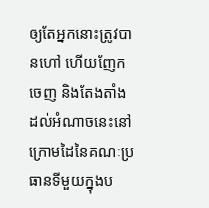ឲ្យតែអ្នកនោះត្រូវបានហៅ ហើយញែកចេញ និងតែងតាំងដល់អំណាចនេះនៅក្រោមដៃនៃគណៈប្រធានទីមួយក្នុងប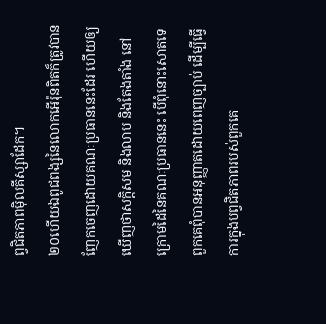ព្វជិតភាពម៉ិលគីស្សាដែក។
២០ហើយឯពូជពង្សនៃលោកអើរ៉ុនពិតក៏ត្រូវបានញែកចេញដោយគណៈប្រធាននេះដែរ ហើយឲ្យឃើញថាសក្ដិសម និងលាប និងតែងតាំង នៅក្រោមដៃនៃគណៈប្រធាននេះ បើពុំនោះសោតទេ ពួកគេពុំបានអនុញ្ញាតដោយពេញច្បាប់ ដើម្បីធ្វើការក្នុងបព្វជិតភាពរបស់ពួកគេ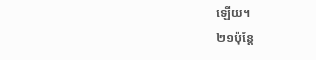ឡើយ។
២១ប៉ុន្តែ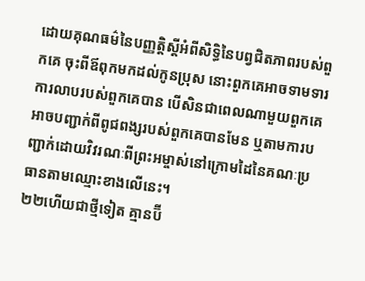ដោយគុណធម៌នៃបញ្ញត្តិស្ដីអំពីសិទ្ធិនៃបព្វជិតភាពរបស់ពួកគេ ចុះពីឪពុកមកដល់កូនប្រុស នោះពួកគេអាចទាមទារការលាបរបស់ពួកគេបាន បើសិនជាពេលណាមួយពួកគេអាចបញ្ជាក់ពីពូជពង្សរបស់ពួកគេបានមែន ឬតាមការបញ្ជាក់ដោយវិវរណៈពីព្រះអម្ចាស់នៅក្រោមដៃនៃគណៈប្រធានតាមឈ្មោះខាងលើនេះ។
២២ហើយជាថ្មីទៀត គ្មានប៊ី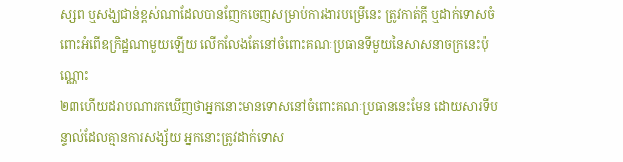ស្សព ឬសង្ឃជាន់ខ្ពស់ណាដែលបានញែកចេញសម្រាប់ការងារបម្រើនេះ ត្រូវកាត់ក្ដី ឬដាក់ទោសចំពោះអំពើឧក្រិដ្ឋណាមួយឡើយ លើកលែងតែនៅចំពោះគណៈប្រធានទីមួយនៃសាសនាចក្រនេះប៉ុណ្ណោះ
២៣ហើយដរាបណារកឃើញថាអ្នកនោះមានទោសនៅចំពោះគណៈប្រធាននេះមែន ដោយសារទីបន្ទាល់ដែលគ្មានការសង្ស័យ អ្នកនោះត្រូវដាក់ទោស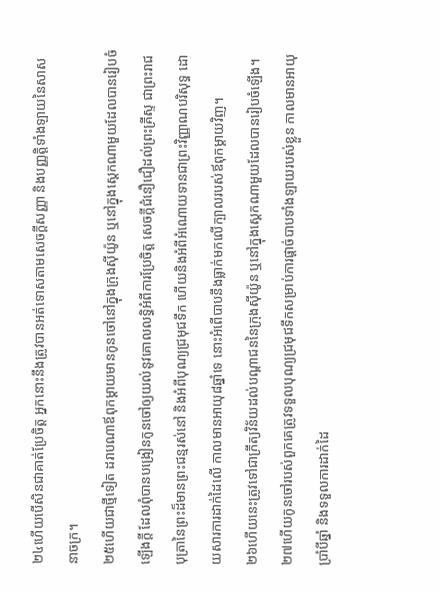២៤ហើយបើសិនជាគាត់ប្រែចិត្ត អ្នកនោះនឹងត្រូវបានអត់ទោសតាមសេចក្ដីសញ្ញា និងបញ្ញត្តិទាំងឡាយនៃសាសនាចក្រ។
២៥ហើយជាថ្មីទៀត ដរាបណាឪពុកម្ដាយមានកូនចៅនៅក្នុងក្រុងស៊ីយ៉ូន ឬនៅក្នុងស្តេកណាមួយដែលបានរៀបចំឡើងក្ដី ដែលពុំបានបង្រៀនកូនចៅឲ្យយល់នូវគោលលទ្ធិអំពីការប្រែចិត្ត សេចក្ដីជំនឿជឿដល់ព្រះគ្រីស្ទ ជាព្រះរាជបុត្រានៃព្រះដ៏មានព្រះជន្មរស់នៅ និងអំពីបុណ្យជ្រមុជទឹក ហើយនិងអំពីអំណោយទានជាព្រះវិញ្ញាណបរិសុទ្ធ ដោយសារការដាក់ដៃលើ កាលមានអាយុ៨ឆ្នាំទេ នោះអំពើបាបនឹងធ្លាក់មកលើក្បាលរបស់ឪពុកម្ដាយវិញ។
២៦ហើយនេះត្រូវទៅជាក្រឹត្យវិន័យដល់បណ្ដាជននៃក្រុងស៊ីយ៉ូន ឬនៅក្នុងស្តេកណាមួយដែលបានរៀបចំឡើង។
២៧ហើយកូនចៅរបស់ពួកគេត្រូវទទួលបុណ្យជ្រមុជទឹកសម្រាប់ការផ្ដាច់បាបទាំងឡាយរបស់ខ្លួន កាលមានអាយុប្រាំបីឆ្នាំ និងទទួលការដាក់ដៃ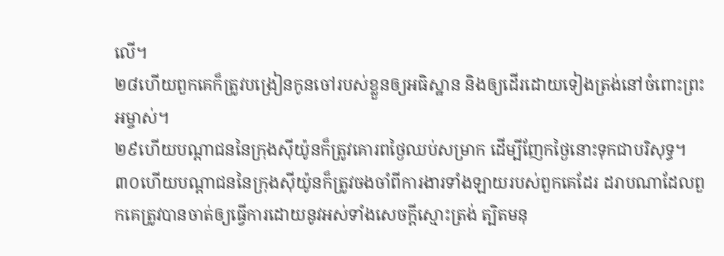លើ។
២៨ហើយពួកគេក៏ត្រូវបង្រៀនកូនចៅរបស់ខ្លួនឲ្យអធិស្ឋាន និងឲ្យដើរដោយទៀងត្រង់នៅចំពោះព្រះអម្ចាស់។
២៩ហើយបណ្ដាជននៃក្រុងស៊ីយ៉ូនក៏ត្រូវគោរពថ្ងៃឈប់សម្រាក ដើម្បីញែកថ្ងៃនោះទុកជាបរិសុទ្ធ។
៣០ហើយបណ្ដាជននៃក្រុងស៊ីយ៉ូនក៏ត្រូវចងចាំពីការងារទាំងឡាយរបស់ពួកគេដែរ ដរាបណាដែលពួកគេត្រូវបានចាត់ឲ្យធ្វើការដោយនូវអស់ទាំងសេចក្ដីស្មោះត្រង់ ត្បិតមនុ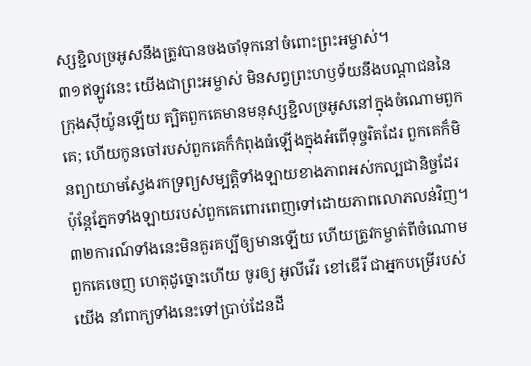ស្សខ្ជិលច្រអូសនឹងត្រូវបានចងចាំទុកនៅចំពោះព្រះអម្ចាស់។
៣១ឥឡូវនេះ យើងជាព្រះអម្ចាស់ មិនសព្វព្រះហឫទ័យនឹងបណ្ដាជននៃក្រុងស៊ីយ៉ូនឡើយ ត្បិតពួកគេមានមនុស្សខ្ជិលច្រអូសនៅក្នុងចំណោមពួកគេ; ហើយកូនចៅរបស់ពួកគេក៏កំពុងធំឡើងក្នុងអំពើទុច្ចរិតដែរ ពួកគេក៏មិនព្យាយាមស្វែងរកទ្រព្យសម្បត្តិទាំងឡាយខាងភាពអស់កល្បជានិច្ចដែរ ប៉ុន្តែភ្នែកទាំងឡាយរបស់ពួកគេពោរពេញទៅដោយភាពលោភលន់វិញ។
៣២ការណ៍ទាំងនេះមិនគួរគប្បីឲ្យមានឡើយ ហើយត្រូវកម្ចាត់ពីចំណោមពួកគេចេញ ហេតុដូច្នោះហើយ ចូរឲ្យ អូលីវើរ ខៅឌើរី ជាអ្នកបម្រើរបស់យើង នាំពាក្យទាំងនេះទៅប្រាប់ដែនដី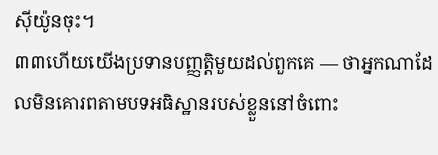ស៊ីយ៉ូនចុះ។
៣៣ហើយយើងប្រទានបញ្ញត្តិមួយដល់ពួកគេ — ថាអ្នកណាដែលមិនគោរពតាមបទអធិស្ឋានរបស់ខ្លួននៅចំពោះ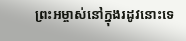ព្រះអម្ចាស់នៅក្នុងរដូវនោះទេ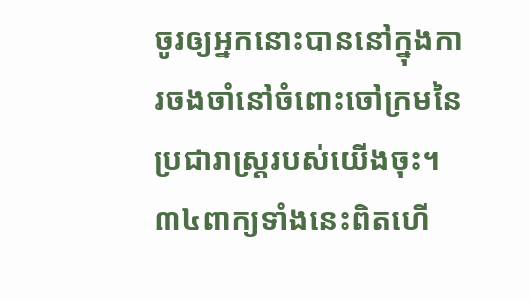ចូរឲ្យអ្នកនោះបាននៅក្នុងការចងចាំនៅចំពោះចៅក្រមនៃប្រជារាស្ត្ររបស់យើងចុះ។
៣៤ពាក្យទាំងនេះពិតហើ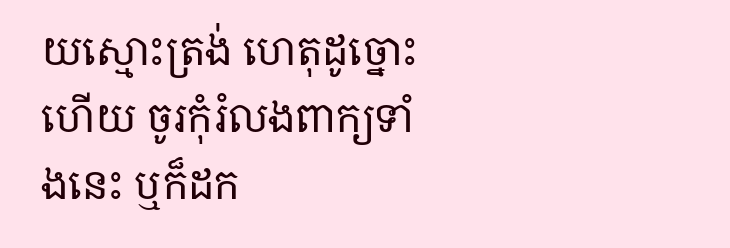យស្មោះត្រង់ ហេតុដូច្នោះហើយ ចូរកុំរំលងពាក្យទាំងនេះ ឬក៏ដក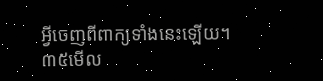អ្វីចេញពីពាក្យទាំងនេះឡើយ។
៣៥មើល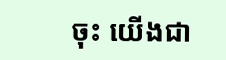ចុះ យើងជា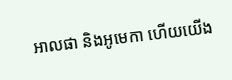អាលផា និងអូមេកា ហើយយើង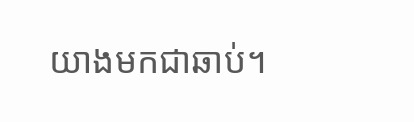យាងមកជាឆាប់។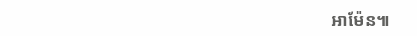អាម៉ែន៕